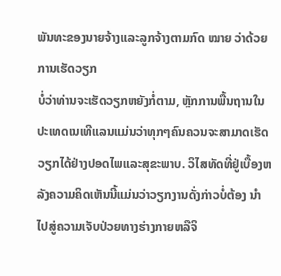ພັນທະຂອງນາຍຈ້າງແລະລູກຈ້າງຕາມກົດ ໝາຍ ວ່າດ້ວຍການເຮັດວຽກ
ບໍ່ວ່າທ່ານຈະເຮັດວຽກຫຍັງກໍ່ຕາມ, ຫຼັກການພື້ນຖານໃນປະເທດເນເທີແລນແມ່ນວ່າທຸກໆຄົນຄວນຈະສາມາດເຮັດວຽກໄດ້ຢ່າງປອດໄພແລະສຸຂະພາບ. ວິໄສທັດທີ່ຢູ່ເບື້ອງຫລັງຄວາມຄິດເຫັນນີ້ແມ່ນວ່າວຽກງານດັ່ງກ່າວບໍ່ຕ້ອງ ນຳ ໄປສູ່ຄວາມເຈັບປ່ວຍທາງຮ່າງກາຍຫລືຈິ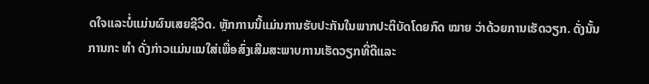ດໃຈແລະບໍ່ແມ່ນຜົນເສຍຊີວິດ. ຫຼັກການນີ້ແມ່ນການຮັບປະກັນໃນພາກປະຕິບັດໂດຍກົດ ໝາຍ ວ່າດ້ວຍການເຮັດວຽກ. ດັ່ງນັ້ນການກະ ທຳ ດັ່ງກ່າວແມ່ນແນໃສ່ເພື່ອສົ່ງເສີມສະພາບການເຮັດວຽກທີ່ດີແລະ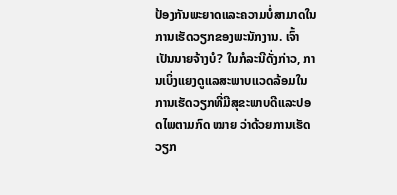ປ້ອງກັນພະຍາດແລະຄວາມບໍ່ສາມາດໃນການເຮັດວຽກຂອງພະນັກງານ. ເຈົ້າເປັນນາຍຈ້າງບໍ? ໃນກໍລະນີດັ່ງກ່າວ, ການເບິ່ງແຍງດູແລສະພາບແວດລ້ອມໃນການເຮັດວຽກທີ່ມີສຸຂະພາບດີແລະປອດໄພຕາມກົດ ໝາຍ ວ່າດ້ວຍການເຮັດວຽກ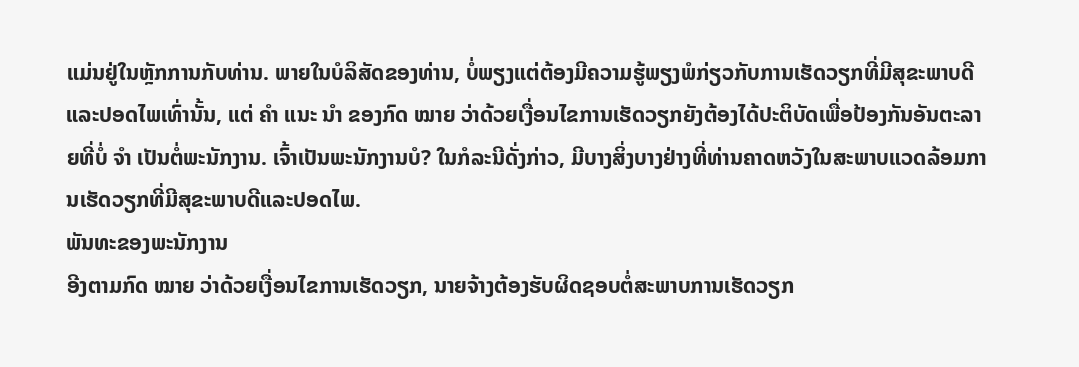ແມ່ນຢູ່ໃນຫຼັກການກັບທ່ານ. ພາຍໃນບໍລິສັດຂອງທ່ານ, ບໍ່ພຽງແຕ່ຕ້ອງມີຄວາມຮູ້ພຽງພໍກ່ຽວກັບການເຮັດວຽກທີ່ມີສຸຂະພາບດີແລະປອດໄພເທົ່ານັ້ນ, ແຕ່ ຄຳ ແນະ ນຳ ຂອງກົດ ໝາຍ ວ່າດ້ວຍເງື່ອນໄຂການເຮັດວຽກຍັງຕ້ອງໄດ້ປະຕິບັດເພື່ອປ້ອງກັນອັນຕະລາຍທີ່ບໍ່ ຈຳ ເປັນຕໍ່ພະນັກງານ. ເຈົ້າເປັນພະນັກງານບໍ? ໃນກໍລະນີດັ່ງກ່າວ, ມີບາງສິ່ງບາງຢ່າງທີ່ທ່ານຄາດຫວັງໃນສະພາບແວດລ້ອມການເຮັດວຽກທີ່ມີສຸຂະພາບດີແລະປອດໄພ.
ພັນທະຂອງພະນັກງານ
ອີງຕາມກົດ ໝາຍ ວ່າດ້ວຍເງື່ອນໄຂການເຮັດວຽກ, ນາຍຈ້າງຕ້ອງຮັບຜິດຊອບຕໍ່ສະພາບການເຮັດວຽກ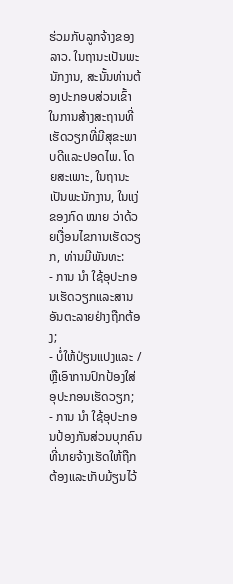ຮ່ວມກັບລູກຈ້າງຂອງລາວ. ໃນຖານະເປັນພະນັກງານ, ສະນັ້ນທ່ານຕ້ອງປະກອບສ່ວນເຂົ້າໃນການສ້າງສະຖານທີ່ເຮັດວຽກທີ່ມີສຸຂະພາບດີແລະປອດໄພ. ໂດຍສະເພາະ, ໃນຖານະເປັນພະນັກງານ, ໃນແງ່ຂອງກົດ ໝາຍ ວ່າດ້ວຍເງື່ອນໄຂການເຮັດວຽກ, ທ່ານມີພັນທະ:
- ການ ນຳ ໃຊ້ອຸປະກອນເຮັດວຽກແລະສານອັນຕະລາຍຢ່າງຖືກຕ້ອງ;
- ບໍ່ໃຫ້ປ່ຽນແປງແລະ / ຫຼືເອົາການປົກປ້ອງໃສ່ອຸປະກອນເຮັດວຽກ;
- ການ ນຳ ໃຊ້ອຸປະກອນປ້ອງກັນສ່ວນບຸກຄົນທີ່ນາຍຈ້າງເຮັດໃຫ້ຖືກຕ້ອງແລະເກັບມ້ຽນໄວ້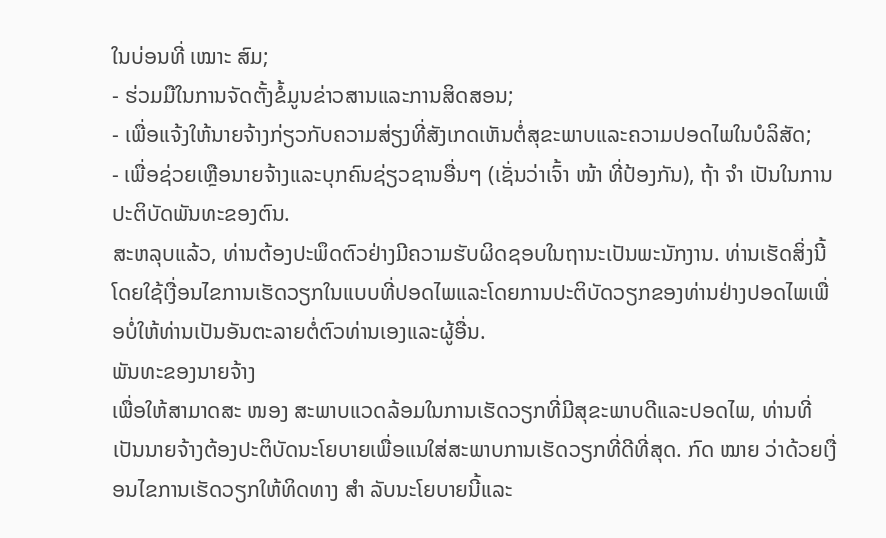ໃນບ່ອນທີ່ ເໝາະ ສົມ;
- ຮ່ວມມືໃນການຈັດຕັ້ງຂໍ້ມູນຂ່າວສານແລະການສິດສອນ;
- ເພື່ອແຈ້ງໃຫ້ນາຍຈ້າງກ່ຽວກັບຄວາມສ່ຽງທີ່ສັງເກດເຫັນຕໍ່ສຸຂະພາບແລະຄວາມປອດໄພໃນບໍລິສັດ;
- ເພື່ອຊ່ວຍເຫຼືອນາຍຈ້າງແລະບຸກຄົນຊ່ຽວຊານອື່ນໆ (ເຊັ່ນວ່າເຈົ້າ ໜ້າ ທີ່ປ້ອງກັນ), ຖ້າ ຈຳ ເປັນໃນການປະຕິບັດພັນທະຂອງຕົນ.
ສະຫລຸບແລ້ວ, ທ່ານຕ້ອງປະພຶດຕົວຢ່າງມີຄວາມຮັບຜິດຊອບໃນຖານະເປັນພະນັກງານ. ທ່ານເຮັດສິ່ງນີ້ໂດຍໃຊ້ເງື່ອນໄຂການເຮັດວຽກໃນແບບທີ່ປອດໄພແລະໂດຍການປະຕິບັດວຽກຂອງທ່ານຢ່າງປອດໄພເພື່ອບໍ່ໃຫ້ທ່ານເປັນອັນຕະລາຍຕໍ່ຕົວທ່ານເອງແລະຜູ້ອື່ນ.
ພັນທະຂອງນາຍຈ້າງ
ເພື່ອໃຫ້ສາມາດສະ ໜອງ ສະພາບແວດລ້ອມໃນການເຮັດວຽກທີ່ມີສຸຂະພາບດີແລະປອດໄພ, ທ່ານທີ່ເປັນນາຍຈ້າງຕ້ອງປະຕິບັດນະໂຍບາຍເພື່ອແນໃສ່ສະພາບການເຮັດວຽກທີ່ດີທີ່ສຸດ. ກົດ ໝາຍ ວ່າດ້ວຍເງື່ອນໄຂການເຮັດວຽກໃຫ້ທິດທາງ ສຳ ລັບນະໂຍບາຍນີ້ແລະ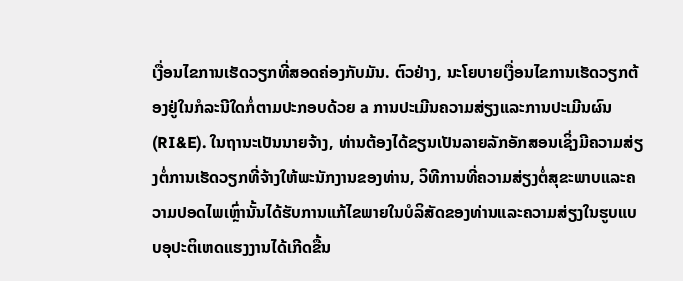ເງື່ອນໄຂການເຮັດວຽກທີ່ສອດຄ່ອງກັບມັນ. ຕົວຢ່າງ, ນະໂຍບາຍເງື່ອນໄຂການເຮັດວຽກຕ້ອງຢູ່ໃນກໍລະນີໃດກໍ່ຕາມປະກອບດ້ວຍ a ການປະເມີນຄວາມສ່ຽງແລະການປະເມີນຜົນ (RI&E). ໃນຖານະເປັນນາຍຈ້າງ, ທ່ານຕ້ອງໄດ້ຂຽນເປັນລາຍລັກອັກສອນເຊິ່ງມີຄວາມສ່ຽງຕໍ່ການເຮັດວຽກທີ່ຈ້າງໃຫ້ພະນັກງານຂອງທ່ານ, ວິທີການທີ່ຄວາມສ່ຽງຕໍ່ສຸຂະພາບແລະຄວາມປອດໄພເຫຼົ່ານັ້ນໄດ້ຮັບການແກ້ໄຂພາຍໃນບໍລິສັດຂອງທ່ານແລະຄວາມສ່ຽງໃນຮູບແບບອຸປະຕິເຫດແຮງງານໄດ້ເກີດຂື້ນ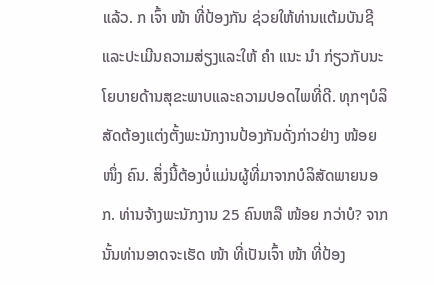ແລ້ວ. ກ ເຈົ້າ ໜ້າ ທີ່ປ້ອງກັນ ຊ່ວຍໃຫ້ທ່ານແຕ້ມບັນຊີແລະປະເມີນຄວາມສ່ຽງແລະໃຫ້ ຄຳ ແນະ ນຳ ກ່ຽວກັບນະໂຍບາຍດ້ານສຸຂະພາບແລະຄວາມປອດໄພທີ່ດີ. ທຸກໆບໍລິສັດຕ້ອງແຕ່ງຕັ້ງພະນັກງານປ້ອງກັນດັ່ງກ່າວຢ່າງ ໜ້ອຍ ໜຶ່ງ ຄົນ. ສິ່ງນີ້ຕ້ອງບໍ່ແມ່ນຜູ້ທີ່ມາຈາກບໍລິສັດພາຍນອກ. ທ່ານຈ້າງພະນັກງານ 25 ຄົນຫລື ໜ້ອຍ ກວ່າບໍ? ຈາກນັ້ນທ່ານອາດຈະເຮັດ ໜ້າ ທີ່ເປັນເຈົ້າ ໜ້າ ທີ່ປ້ອງ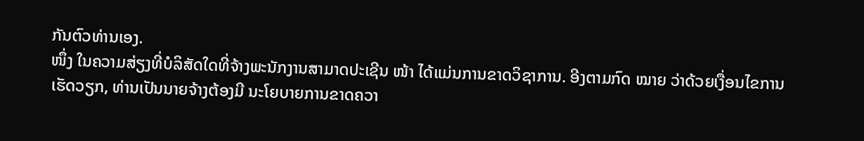ກັນຕົວທ່ານເອງ.
ໜຶ່ງ ໃນຄວາມສ່ຽງທີ່ບໍລິສັດໃດທີ່ຈ້າງພະນັກງານສາມາດປະເຊີນ ໜ້າ ໄດ້ແມ່ນການຂາດວິຊາການ. ອີງຕາມກົດ ໝາຍ ວ່າດ້ວຍເງື່ອນໄຂການເຮັດວຽກ, ທ່ານເປັນນາຍຈ້າງຕ້ອງມີ ນະໂຍບາຍການຂາດຄວາ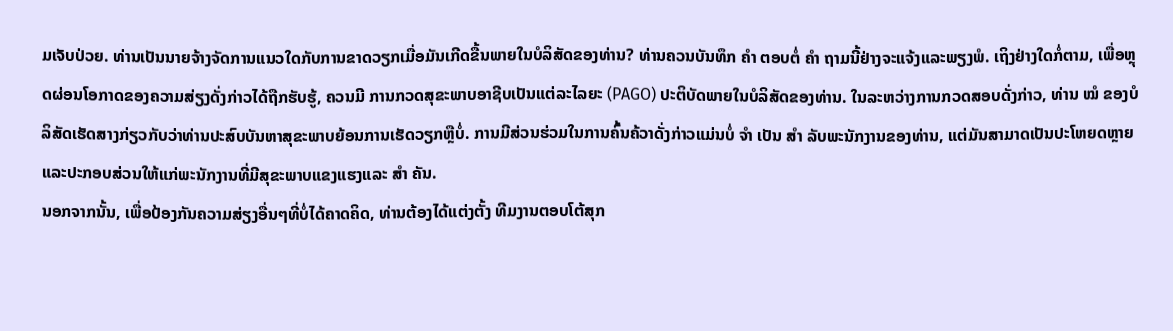ມເຈັບປ່ວຍ. ທ່ານເປັນນາຍຈ້າງຈັດການແນວໃດກັບການຂາດວຽກເມື່ອມັນເກີດຂື້ນພາຍໃນບໍລິສັດຂອງທ່ານ? ທ່ານຄວນບັນທຶກ ຄຳ ຕອບຕໍ່ ຄຳ ຖາມນີ້ຢ່າງຈະແຈ້ງແລະພຽງພໍ. ເຖິງຢ່າງໃດກໍ່ຕາມ, ເພື່ອຫຼຸດຜ່ອນໂອກາດຂອງຄວາມສ່ຽງດັ່ງກ່າວໄດ້ຖືກຮັບຮູ້, ຄວນມີ ການກວດສຸຂະພາບອາຊີບເປັນແຕ່ລະໄລຍະ (PAGO) ປະຕິບັດພາຍໃນບໍລິສັດຂອງທ່ານ. ໃນລະຫວ່າງການກວດສອບດັ່ງກ່າວ, ທ່ານ ໝໍ ຂອງບໍລິສັດເຮັດສາງກ່ຽວກັບວ່າທ່ານປະສົບບັນຫາສຸຂະພາບຍ້ອນການເຮັດວຽກຫຼືບໍ່. ການມີສ່ວນຮ່ວມໃນການຄົ້ນຄ້ວາດັ່ງກ່າວແມ່ນບໍ່ ຈຳ ເປັນ ສຳ ລັບພະນັກງານຂອງທ່ານ, ແຕ່ມັນສາມາດເປັນປະໂຫຍດຫຼາຍແລະປະກອບສ່ວນໃຫ້ແກ່ພະນັກງານທີ່ມີສຸຂະພາບແຂງແຮງແລະ ສຳ ຄັນ.
ນອກຈາກນັ້ນ, ເພື່ອປ້ອງກັນຄວາມສ່ຽງອື່ນໆທີ່ບໍ່ໄດ້ຄາດຄິດ, ທ່ານຕ້ອງໄດ້ແຕ່ງຕັ້ງ ທີມງານຕອບໂຕ້ສຸກ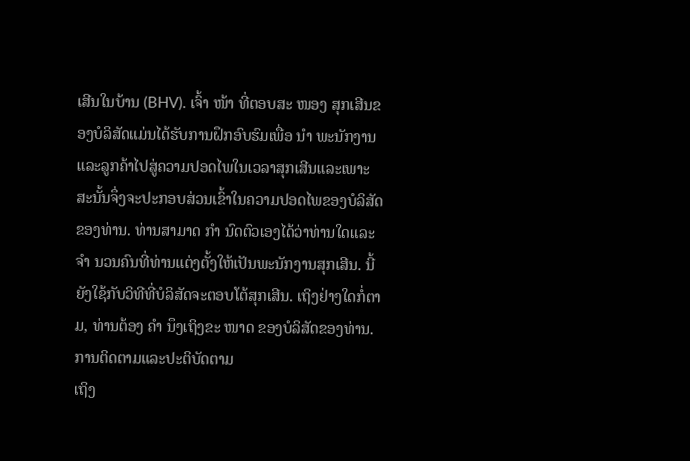ເສີນໃນບ້ານ (BHV). ເຈົ້າ ໜ້າ ທີ່ຕອບສະ ໜອງ ສຸກເສີນຂອງບໍລິສັດແມ່ນໄດ້ຮັບການຝຶກອົບຮົມເພື່ອ ນຳ ພະນັກງານແລະລູກຄ້າໄປສູ່ຄວາມປອດໄພໃນເວລາສຸກເສີນແລະເພາະສະນັ້ນຈຶ່ງຈະປະກອບສ່ວນເຂົ້າໃນຄວາມປອດໄພຂອງບໍລິສັດຂອງທ່ານ. ທ່ານສາມາດ ກຳ ນົດຕົວເອງໄດ້ວ່າທ່ານໃດແລະ ຈຳ ນວນຄົນທີ່ທ່ານແຕ່ງຕັ້ງໃຫ້ເປັນພະນັກງານສຸກເສີນ. ນີ້ຍັງໃຊ້ກັບວິທີທີ່ບໍລິສັດຈະຕອບໂຕ້ສຸກເສີນ. ເຖິງຢ່າງໃດກໍ່ຕາມ, ທ່ານຕ້ອງ ຄຳ ນຶງເຖິງຂະ ໜາດ ຂອງບໍລິສັດຂອງທ່ານ.
ການຕິດຕາມແລະປະຕິບັດຕາມ
ເຖິງ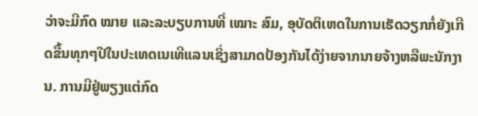ວ່າຈະມີກົດ ໝາຍ ແລະລະບຽບການທີ່ ເໝາະ ສົມ, ອຸບັດຕິເຫດໃນການເຮັດວຽກກໍ່ຍັງເກີດຂື້ນທຸກໆປີໃນປະເທດເນເທີແລນເຊິ່ງສາມາດປ້ອງກັນໄດ້ງ່າຍຈາກນາຍຈ້າງຫລືພະນັກງານ. ການມີຢູ່ພຽງແຕ່ກົດ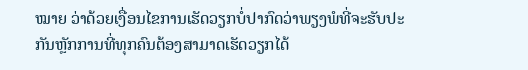ໝາຍ ວ່າດ້ວຍເງື່ອນໄຂການເຮັດວຽກບໍ່ປາກົດວ່າພຽງພໍທີ່ຈະຮັບປະກັນຫຼັກການທີ່ທຸກຄົນຕ້ອງສາມາດເຮັດວຽກໄດ້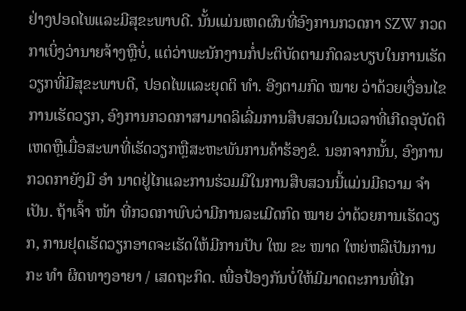ຢ່າງປອດໄພແລະມີສຸຂະພາບດີ. ນັ້ນແມ່ນເຫດຜົນທີ່ອົງການກວດກາ SZW ກວດກາເບິ່ງວ່ານາຍຈ້າງຫຼືບໍ່, ແຕ່ວ່າພະນັກງານກໍ່ປະຕິບັດຕາມກົດລະບຽບໃນການເຮັດວຽກທີ່ມີສຸຂະພາບດີ, ປອດໄພແລະຍຸດຕິ ທຳ. ອີງຕາມກົດ ໝາຍ ວ່າດ້ວຍເງື່ອນໄຂການເຮັດວຽກ, ອົງການກວດກາສາມາດລິເລີ່ມການສືບສວນໃນເວລາທີ່ເກີດອຸບັດຕິເຫດຫຼືເມື່ອສະພາທີ່ເຮັດວຽກຫຼືສະຫະພັນການຄ້າຮ້ອງຂໍ. ນອກຈາກນັ້ນ, ອົງການກວດກາຍັງມີ ອຳ ນາດຢູ່ໄກແລະການຮ່ວມມືໃນການສືບສວນນີ້ແມ່ນມີຄວາມ ຈຳ ເປັນ. ຖ້າເຈົ້າ ໜ້າ ທີ່ກວດກາພົບວ່າມີການລະເມີດກົດ ໝາຍ ວ່າດ້ວຍການເຮັດວຽກ, ການຢຸດເຮັດວຽກອາດຈະເຮັດໃຫ້ມີການປັບ ໃໝ ຂະ ໜາດ ໃຫຍ່ຫລືເປັນການກະ ທຳ ຜິດທາງອາຍາ / ເສດຖະກິດ. ເພື່ອປ້ອງກັນບໍ່ໃຫ້ມີມາດຕະການທີ່ໄກ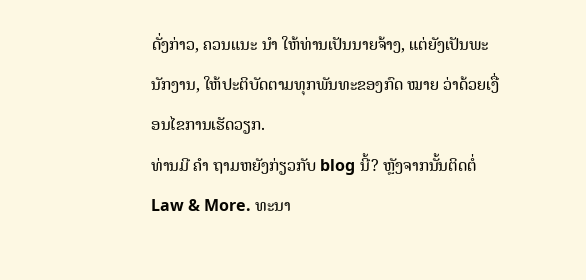ດັ່ງກ່າວ, ຄວນແນະ ນຳ ໃຫ້ທ່ານເປັນນາຍຈ້າງ, ແຕ່ຍັງເປັນພະນັກງານ, ໃຫ້ປະຕິບັດຕາມທຸກພັນທະຂອງກົດ ໝາຍ ວ່າດ້ວຍເງື່ອນໄຂການເຮັດວຽກ.
ທ່ານມີ ຄຳ ຖາມຫຍັງກ່ຽວກັບ blog ນີ້? ຫຼັງຈາກນັ້ນຕິດຕໍ່ Law & More. ທະນາ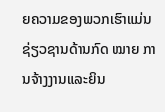ຍຄວາມຂອງພວກເຮົາແມ່ນຊ່ຽວຊານດ້ານກົດ ໝາຍ ການຈ້າງງານແລະຍິນ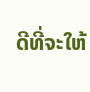ດີທີ່ຈະໃຫ້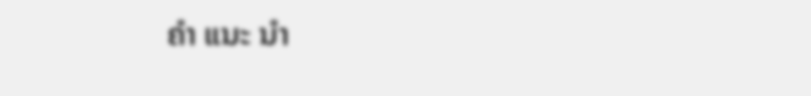ຄຳ ແນະ ນຳ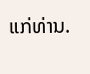ແກ່ທ່ານ.